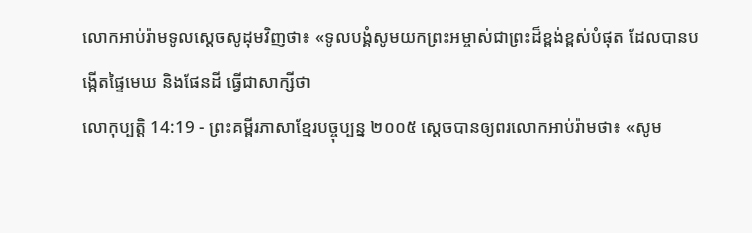លោកអាប់រ៉ាមទូលស្ដេចសូដុមវិញថា៖ «ទូលបង្គំសូមយកព្រះអម្ចាស់ជាព្រះដ៏ខ្ពង់ខ្ពស់បំផុត ដែលបានបង្កើតផ្ទៃមេឃ និងផែនដី ធ្វើជាសាក្សីថា
លោកុប្បត្តិ 14:19 - ព្រះគម្ពីរភាសាខ្មែរបច្ចុប្បន្ន ២០០៥ ស្ដេចបានឲ្យពរលោកអាប់រ៉ាមថា៖ «សូម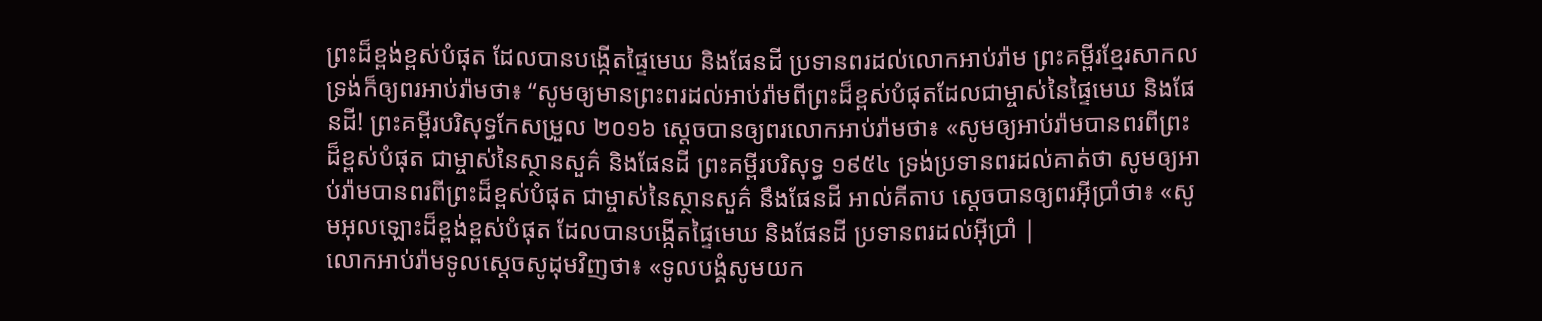ព្រះដ៏ខ្ពង់ខ្ពស់បំផុត ដែលបានបង្កើតផ្ទៃមេឃ និងផែនដី ប្រទានពរដល់លោកអាប់រ៉ាម ព្រះគម្ពីរខ្មែរសាកល ទ្រង់ក៏ឲ្យពរអាប់រ៉ាមថា៖ “សូមឲ្យមានព្រះពរដល់អាប់រ៉ាមពីព្រះដ៏ខ្ពស់បំផុតដែលជាម្ចាស់នៃផ្ទៃមេឃ និងផែនដី! ព្រះគម្ពីរបរិសុទ្ធកែសម្រួល ២០១៦ ស្ដេចបានឲ្យពរលោកអាប់រ៉ាមថា៖ «សូមឲ្យអាប់រ៉ាមបានពរពីព្រះដ៏ខ្ពស់បំផុត ជាម្ចាស់នៃស្ថានសួគ៌ និងផែនដី ព្រះគម្ពីរបរិសុទ្ធ ១៩៥៤ ទ្រង់ប្រទានពរដល់គាត់ថា សូមឲ្យអាប់រ៉ាមបានពរពីព្រះដ៏ខ្ពស់បំផុត ជាម្ចាស់នៃស្ថានសួគ៌ នឹងផែនដី អាល់គីតាប ស្តេចបានឲ្យពរអ៊ីប្រាំថា៖ «សូមអុលឡោះដ៏ខ្ពង់ខ្ពស់បំផុត ដែលបានបង្កើតផ្ទៃមេឃ និងផែនដី ប្រទានពរដល់អ៊ីប្រាំ |
លោកអាប់រ៉ាមទូលស្ដេចសូដុមវិញថា៖ «ទូលបង្គំសូមយក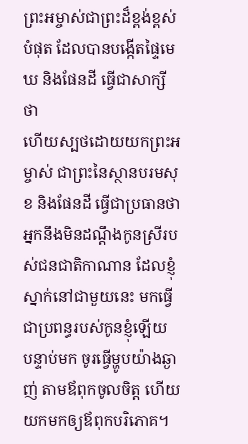ព្រះអម្ចាស់ជាព្រះដ៏ខ្ពង់ខ្ពស់បំផុត ដែលបានបង្កើតផ្ទៃមេឃ និងផែនដី ធ្វើជាសាក្សីថា
ហើយស្បថដោយយកព្រះអម្ចាស់ ជាព្រះនៃស្ថានបរមសុខ និងផែនដី ធ្វើជាប្រធានថា អ្នកនឹងមិនដណ្ដឹងកូនស្រីរបស់ជនជាតិកាណាន ដែលខ្ញុំស្នាក់នៅជាមួយនេះ មកធ្វើជាប្រពន្ធរបស់កូនខ្ញុំឡើយ
បន្ទាប់មក ចូរធ្វើម្ហូបយ៉ាងឆ្ងាញ់ តាមឪពុកចូលចិត្ត ហើយយកមកឲ្យឪពុកបរិភោគ។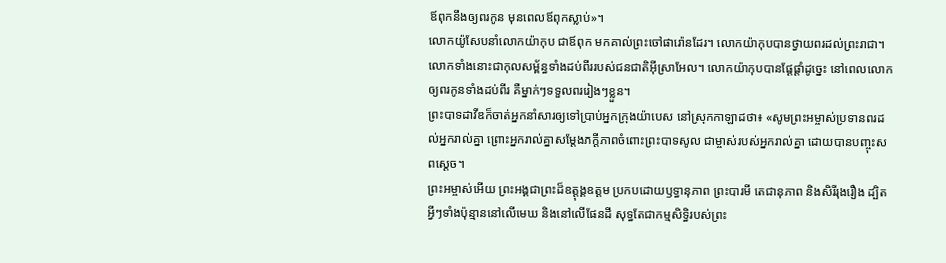ឪពុកនឹងឲ្យពរកូន មុនពេលឪពុកស្លាប់»។
លោកយ៉ូសែបនាំលោកយ៉ាកុប ជាឪពុក មកគាល់ព្រះចៅផារ៉ោនដែរ។ លោកយ៉ាកុបបានថ្វាយពរដល់ព្រះរាជា។
លោកទាំងនោះជាកុលសម្ព័ន្ធទាំងដប់ពីររបស់ជនជាតិអ៊ីស្រាអែល។ លោកយ៉ាកុបបានផ្ដែផ្ដាំដូច្នេះ នៅពេលលោកឲ្យពរកូនទាំងដប់ពីរ គឺម្នាក់ៗទទួលពររៀងៗខ្លួន។
ព្រះបាទដាវីឌក៏ចាត់អ្នកនាំសារឲ្យទៅប្រាប់អ្នកក្រុងយ៉ាបេស នៅស្រុកកាឡាដថា៖ «សូមព្រះអម្ចាស់ប្រទានពរដល់អ្នករាល់គ្នា ព្រោះអ្នករាល់គ្នាសម្តែងភក្ដីភាពចំពោះព្រះបាទសូល ជាម្ចាស់របស់អ្នករាល់គ្នា ដោយបានបញ្ចុះសពស្ដេច។
ព្រះអម្ចាស់អើយ ព្រះអង្គជាព្រះដ៏ឧត្ដុង្គឧត្ដម ប្រកបដោយឫទ្ធានុភាព ព្រះបារមី តេជានុភាព និងសិរីរុងរឿង ដ្បិតអ្វីៗទាំងប៉ុន្មាននៅលើមេឃ និងនៅលើផែនដី សុទ្ធតែជាកម្មសិទ្ធិរបស់ព្រះ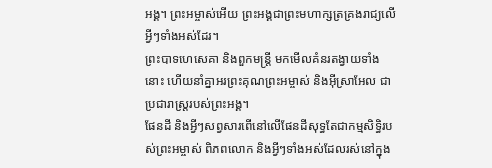អង្គ។ ព្រះអម្ចាស់អើយ ព្រះអង្គជាព្រះមហាក្សត្រគ្រងរាជ្យលើអ្វីៗទាំងអស់ដែរ។
ព្រះបាទហេសេគា និងពួកមន្ត្រី មកមើលគំនរតង្វាយទាំងនោះ ហើយនាំគ្នាអរព្រះគុណព្រះអម្ចាស់ និងអ៊ីស្រាអែល ជាប្រជារាស្ត្ររបស់ព្រះអង្គ។
ផែនដី និងអ្វីៗសព្វសារពើនៅលើផែនដីសុទ្ធតែជាកម្មសិទ្ធិរបស់ព្រះអម្ចាស់ ពិភពលោក និងអ្វីៗទាំងអស់ដែលរស់នៅក្នុង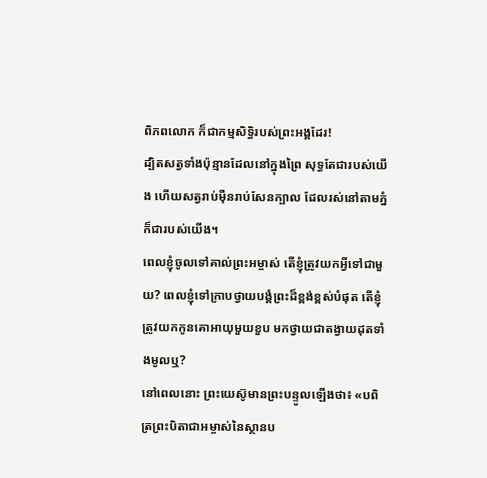ពិភពលោក ក៏ជាកម្មសិទ្ធិរបស់ព្រះអង្គដែរ!
ដ្បិតសត្វទាំងប៉ុន្មានដែលនៅក្នុងព្រៃ សុទ្ធតែជារបស់យើង ហើយសត្វរាប់ម៉ឺនរាប់សែនក្បាល ដែលរស់នៅតាមភ្នំ ក៏ជារបស់យើង។
ពេលខ្ញុំចូលទៅគាល់ព្រះអម្ចាស់ តើខ្ញុំត្រូវយកអ្វីទៅជាមួយ? ពេលខ្ញុំទៅក្រាបថ្វាយបង្គំព្រះដ៏ខ្ពង់ខ្ពស់បំផុត តើខ្ញុំត្រូវយកកូនគោអាយុមួយខួប មកថ្វាយជាតង្វាយដុតទាំងមូលឬ?
នៅពេលនោះ ព្រះយេស៊ូមានព្រះបន្ទូលឡើងថា៖ «បពិត្រព្រះបិតាជាអម្ចាស់នៃស្ថានប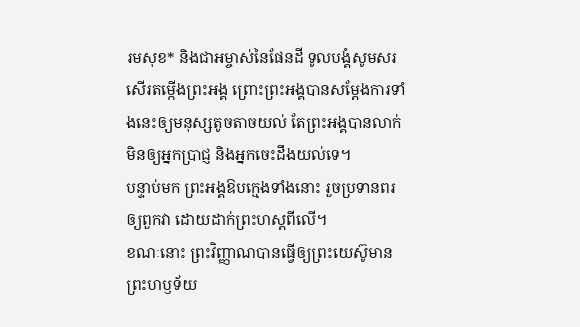រមសុខ* និងជាអម្ចាស់នៃផែនដី ទូលបង្គំសូមសរសើរតម្កើងព្រះអង្គ ព្រោះព្រះអង្គបានសម្តែងការទាំងនេះឲ្យមនុស្សតូចតាចយល់ តែព្រះអង្គបានលាក់មិនឲ្យអ្នកប្រាជ្ញ និងអ្នកចេះដឹងយល់ទេ។
បន្ទាប់មក ព្រះអង្គឱបក្មេងទាំងនោះ រួចប្រទានពរឲ្យពួកវា ដោយដាក់ព្រះហស្ដពីលើ។
ខណៈនោះ ព្រះវិញ្ញាណបានធ្វើឲ្យព្រះយេស៊ូមានព្រះហឫទ័យ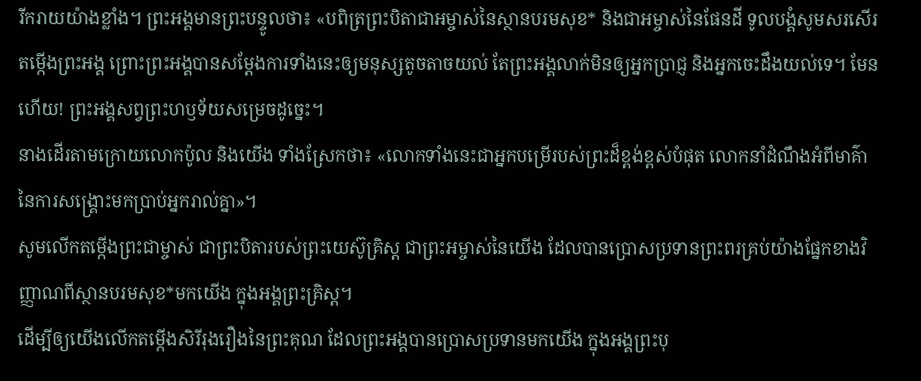រីករាយយ៉ាងខ្លាំង។ ព្រះអង្គមានព្រះបន្ទូលថា៖ «បពិត្រព្រះបិតាជាអម្ចាស់នៃស្ថានបរមសុខ* និងជាអម្ចាស់នៃផែនដី ទូលបង្គំសូមសរសើរតម្កើងព្រះអង្គ ព្រោះព្រះអង្គបានសម្តែងការទាំងនេះឲ្យមនុស្សតូចតាចយល់ តែព្រះអង្គលាក់មិនឲ្យអ្នកប្រាជ្ញ និងអ្នកចេះដឹងយល់ទេ។ មែនហើយ! ព្រះអង្គសព្វព្រះហឫទ័យសម្រេចដូច្នេះ។
នាងដើរតាមក្រោយលោកប៉ូល និងយើង ទាំងស្រែកថា៖ «លោកទាំងនេះជាអ្នកបម្រើរបស់ព្រះដ៏ខ្ពង់ខ្ពស់បំផុត លោកនាំដំណឹងអំពីមាគ៌ានៃការសង្គ្រោះមកប្រាប់អ្នករាល់គ្នា»។
សូមលើកតម្កើងព្រះជាម្ចាស់ ជាព្រះបិតារបស់ព្រះយេស៊ូគ្រិស្ត ជាព្រះអម្ចាស់នៃយើង ដែលបានប្រោសប្រទានព្រះពរគ្រប់យ៉ាងផ្នែកខាងវិញ្ញាណពីស្ថានបរមសុខ*មកយើង ក្នុងអង្គព្រះគ្រិស្ត។
ដើម្បីឲ្យយើងលើកតម្កើងសិរីរុងរឿងនៃព្រះគុណ ដែលព្រះអង្គបានប្រោសប្រទានមកយើង ក្នុងអង្គព្រះបុ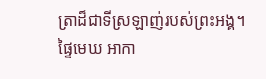ត្រាដ៏ជាទីស្រឡាញ់របស់ព្រះអង្គ។
ផ្ទៃមេឃ អាកា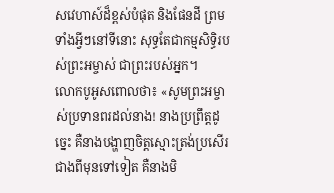សវេហាស៍ដ៏ខ្ពស់បំផុត និងផែនដី ព្រមទាំងអ្វីៗនៅទីនោះ សុទ្ធតែជាកម្មសិទ្ធិរបស់ព្រះអម្ចាស់ ជាព្រះរបស់អ្នក។
លោកបូអូសពោលថា៖ «សូមព្រះអម្ចាស់ប្រទានពរដល់នាង! នាងប្រព្រឹត្តដូច្នេះ គឺនាងបង្ហាញចិត្តស្មោះត្រង់ប្រសើរជាងពីមុនទៅទៀត គឺនាងមិ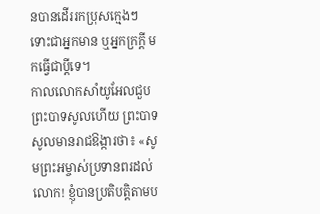នបានដើររកប្រុសក្មេងៗ ទោះជាអ្នកមាន ឬអ្នកក្រក្ដី មកធ្វើជាប្ដីទេ។
កាលលោកសាំយូអែលជួបព្រះបាទសូលហើយ ព្រះបាទសូលមានរាជឱង្ការថា៖ «សូមព្រះអម្ចាស់ប្រទានពរដល់លោក! ខ្ញុំបានប្រតិបត្តិតាមប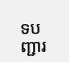ទបញ្ជារ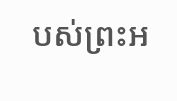បស់ព្រះអ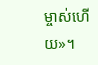ម្ចាស់ហើយ»។